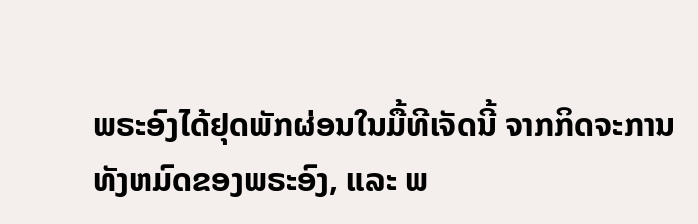ພຣະອົງໄດ້ຢຸດພັກຜ່ອນໃນມື້ທີເຈັດນີ້ ຈາກກິດຈະການທັງຫມົດຂອງພຣະອົງ, ແລະ ພ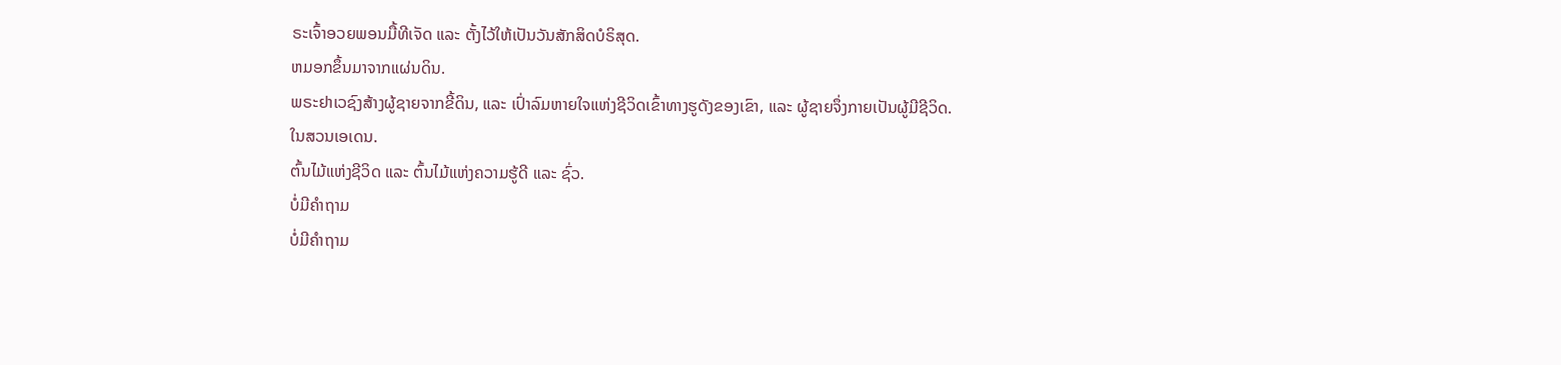ຣະເຈົ້າອວຍພອນມື້ທີເຈັດ ແລະ ຕັ້ງໄວ້ໃຫ້ເປັນວັນສັກສິດບໍຣິສຸດ.
ຫມອກຂຶ້ນມາຈາກແຜ່ນດິນ.
ພຣະຢາເວຊົງສ້າງຜູ້ຊາຍຈາກຂີ້ດິນ, ແລະ ເປົ່າລົມຫາຍໃຈແຫ່ງຊີວິດເຂົ້າທາງຮູດັງຂອງເຂົາ, ແລະ ຜູ້ຊາຍຈຶ່ງກາຍເປັນຜູ້ມີຊີວິດ.
ໃນສວນເອເດນ.
ຕົ້ນໄມ້ແຫ່ງຊີວິດ ແລະ ຕົ້ນໄມ້ແຫ່ງຄວາມຮູ້ດີ ແລະ ຊົ່ວ.
ບໍ່ມີຄຳຖາມ
ບໍ່ມີຄຳຖາມ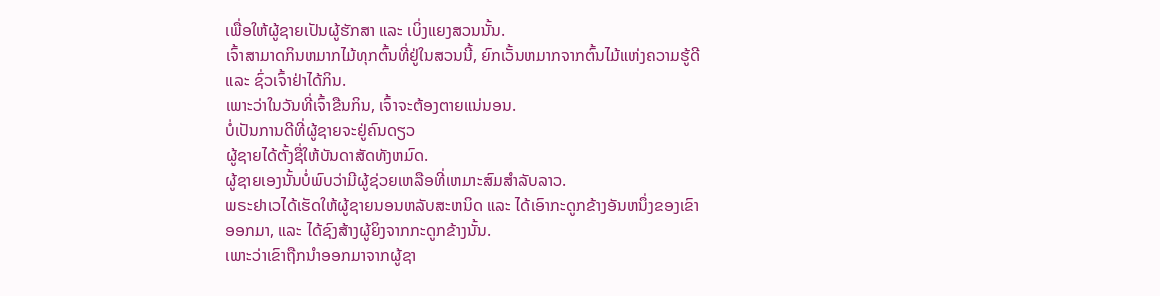ເພື່ອໃຫ້ຜູ້ຊາຍເປັນຜູ້ຮັກສາ ແລະ ເບິ່ງແຍງສວນນັ້ນ.
ເຈົ້າສາມາດກິນຫມາກໄມ້ທຸກຕົ້ນທີ່ຢູ່ໃນສວນນີ້, ຍົກເວັ້ນຫມາກຈາກຕົ້ນໄມ້ແຫ່ງຄວາມຮູ້ດີ ແລະ ຊົ່ວເຈົ້າຢ່າໄດ້ກິນ.
ເພາະວ່າໃນວັນທີ່ເຈົ້າຂືນກິນ, ເຈົ້າຈະຕ້ອງຕາຍແນ່ນອນ.
ບໍ່ເປັນການດີທີ່ຜູ້ຊາຍຈະຢູ່ຄົນດຽວ
ຜູ້ຊາຍໄດ້ຕັ້ງຊື່ໃຫ້ບັນດາສັດທັງຫມົດ.
ຜູ້ຊາຍເອງນັ້ນບໍ່ພົບວ່າມີຜູ້ຊ່ວຍເຫລືອທີ່ເຫມາະສົມສຳລັບລາວ.
ພຣະຢາເວໄດ້ເຮັດໃຫ້ຜູ້ຊາຍນອນຫລັບສະຫນິດ ແລະ ໄດ້ເອົາກະດູກຂ້າງອັນຫນຶ່ງຂອງເຂົາອອກມາ, ແລະ ໄດ້ຊົງສ້າງຜູ້ຍິງຈາກກະດູກຂ້າງນັ້ນ.
ເພາະວ່າເຂົາຖືກນຳອອກມາຈາກຜູ້ຊາ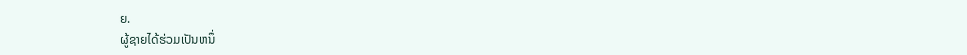ຍ.
ຜູ້ຊາຍໄດ້ຮ່ວມເປັນຫນຶ່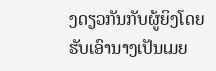ງດຽວກັນກັບຜູ້ຍິງໂດຍຮັບເອົານາງເປັນເມຍ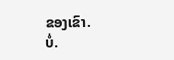ຂອງເຂົາ.
ບໍ່.